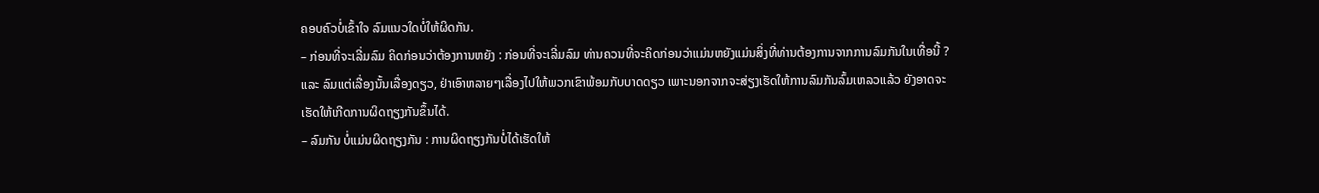ຄອບຄົວບໍ່ເຂົ້າໃຈ ລົມແນວໃດບໍ່ໃຫ້ຜິດກັນ.
– ກ່ອນທີ່ຈະເລີ່ມລົມ ຄິດກ່ອນວ່າຕ້ອງການຫຍັງ : ກ່ອນທີ່ຈະເລີ່ມລົມ ທ່ານຄວນທີ່ຈະຄິດກ່ອນວ່າແມ່ນຫຍັງແມ່ນສິ່ງທີ່ທ່ານຕ້ອງການຈາກການລົມກັນໃນເທື່ອນີ້ ? ແລະ ລົມແຕ່ເລື່ອງນັ້ນເລື່ອງດຽວ, ຢ່າເອົາຫລາຍໆເລື່ອງໄປໃຫ້ພວກເຂົາພ້ອມກັບບາດດຽວ ເພາະນອກຈາກຈະສ່ຽງເຮັດໃຫ້ການລົມກັນລົ້ມເຫລວແລ້ວ ຍັງອາດຈະເຮັດໃຫ້ເກີດການຜິດຖຽງກັນຂຶ້ນໄດ້.
– ລົມກັນ ບໍ່ແມ່ນຜິດຖຽງກັນ : ການຜິດຖຽງກັນບໍ່ໄດ້ເຮັດໃຫ້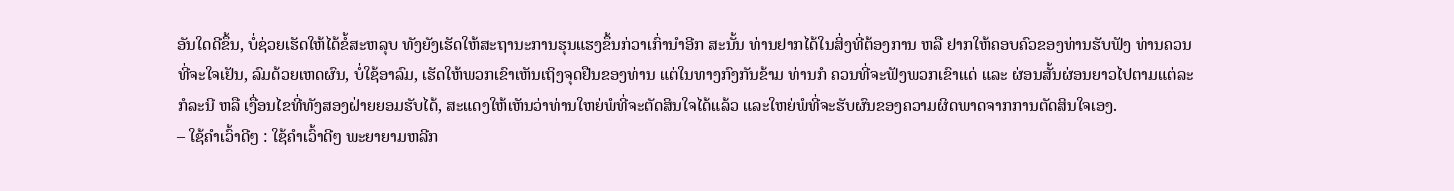ອັນໃດດີຂຶ້ນ, ບໍ່ຊ່ວຍເຮັດໃຫ້ໄດ້ຂໍ້ສະຫລຸບ ທັງຍັງເຮັດໃຫ້ສະຖານະການຮຸນແຮງຂຶ້ນກ່ວາເກົ່ານຳອີກ ສະນັ້ນ ທ່ານຢາກໄດ້ໃນສິ່ງທີ່ຕ້ອງການ ຫລື ຢາກໃຫ້ຄອບຄົວຂອງທ່ານຮັບຟັງ ທ່ານຄວນທີ່ຈະໃຈເຢັນ, ລົມດ້ວຍເຫດຜົນ, ບໍ່ໃຊ້ອາລົມ, ເຮັດໃຫ້ພວກເຂົາເຫັນເຖິງຈຸດຢືນຂອງທ່ານ ແຕ່ໃນທາງກົງກັນຂ້າມ ທ່ານກໍ ຄວນທີ່ຈະຟັງພວກເຂົາແດ່ ແລະ ຜ່ອນສັ້ນຜ່ອນຍາວໄປຕາມແຕ່ລະກໍລະນີ ຫລື ເງື່ອນໄຂທີ່ທັງສອງຝ່າຍຍອມຮັບໄດ້, ສະແດງໃຫ້ເຫັນວ່າທ່ານໃຫຍ່ພໍທີ່ຈະຕັດສິນໃຈໄດ້ແລ້ວ ແລະໃຫຍ່ພໍທີ່ຈະຮັບຜົນຂອງຄວາມຜິດພາດຈາກການຕັດສິນໃຈເອງ.
– ໃຊ້ຄຳເວົ້າດີໆ : ໃຊ້ຄຳເວົ້າດີໆ ພະຍາຍາມຫລີກ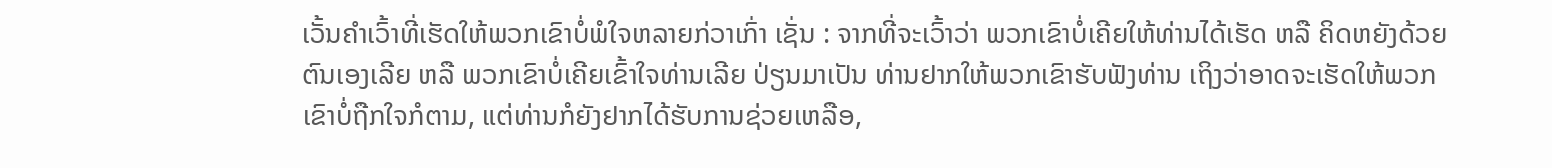ເວັ້ນຄຳເວົ້າທີ່ເຮັດໃຫ້ພວກເຂົາບໍ່ພໍໃຈຫລາຍກ່ວາເກົ່າ ເຊັ່ນ : ຈາກທີ່ຈະເວົ້າວ່າ ພວກເຂົາບໍ່ເຄີຍໃຫ້ທ່ານໄດ້ເຮັດ ຫລື ຄິດຫຍັງດ້ວຍຕົນເອງເລີຍ ຫລື ພວກເຂົາບໍ່ເຄີຍເຂົ້າໃຈທ່ານເລີຍ ປ່ຽນມາເປັນ ທ່ານຢາກໃຫ້ພວກເຂົາຮັບຟັງທ່ານ ເຖິງວ່າອາດຈະເຮັດໃຫ້ພວກເຂົາບໍ່ຖືກໃຈກໍຕາມ, ແຕ່ທ່ານກໍຍັງຢາກໄດ້ຮັບການຊ່ວຍເຫລືອ,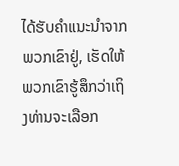ໄດ້ຮັບຄຳແນະນຳຈາກພວກເຂົາຢູ່, ເຮັດໃຫ້ພວກເຂົາຮູ້ສຶກວ່າເຖິງທ່ານຈະເລືອກ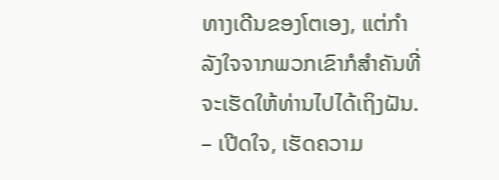ທາງເດີນຂອງໂຕເອງ, ແຕ່ກຳລັງໃຈຈາກພວກເຂົາກໍສຳຄັນທີ່ຈະເຮັດໃຫ້ທ່ານໄປໄດ້ເຖິງຝັນ.
– ເປີດໃຈ, ເຮັດຄວາມ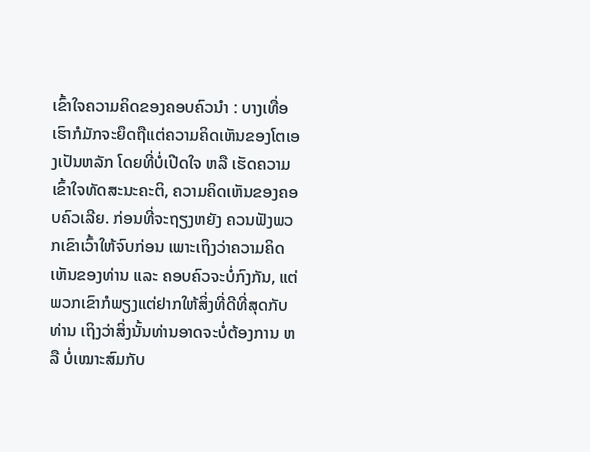ເຂົ້າໃຈຄວາມຄິດຂອງຄອບຄົວນຳ : ບາງເທື່ອເຮົາກໍມັກຈະຍຶດຖືແຕ່ຄວາມຄິດເຫັນຂອງໂຕເອງເປັນຫລັກ ໂດຍທີ່ບໍ່ເປີດໃຈ ຫລື ເຮັດຄວາມເຂົ້າໃຈທັດສະນະຄະຕິ, ຄວາມຄິດເຫັນຂອງຄອບຄົວເລີຍ. ກ່ອນທີ່ຈະຖຽງຫຍັງ ຄວນຟັງພວກເຂົາເວົ້າໃຫ້ຈົບກ່ອນ ເພາະເຖິງວ່າຄວາມຄິດເຫັນຂອງທ່ານ ແລະ ຄອບຄົວຈະບໍ່ກົງກັນ, ແຕ່ພວກເຂົາກໍພຽງແຕ່ຢາກໃຫ້ສິ່ງທີ່ດີທີ່ສຸດກັບທ່ານ ເຖິງວ່າສິ່ງນັ້ນທ່ານອາດຈະບໍ່ຕ້ອງການ ຫລື ບໍ່ເໝາະສົມກັບ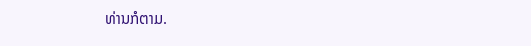ທ່ານກໍຕາມ.